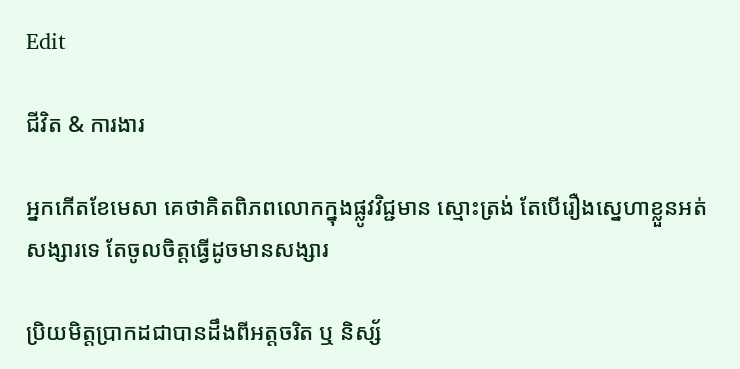Edit

ជីវិត & ការងារ

អ្នកកើតខែមេសា គេថាគិតពិភពលោកក្នុងផ្លូវវិជ្ជមាន ស្មោះត្រង់ តែបើរឿងស្នេហាខ្លួនអត់សង្សារទេ តែចូលចិត្តធ្វើដូចមានសង្សារ

ប្រិយមិត្តប្រាកដជាបានដឹងពីអត្តចរិត ឬ និស្ស័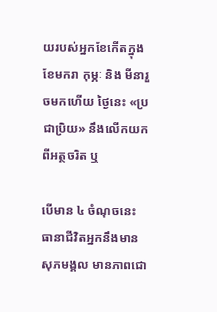យរបស់អ្នកខែកើតក្នុងខែមករា កុម្ភៈ និង មីនារួចមកហើយ ថ្ងៃនេះ «ប្រជាប្រិយ» នឹងលើកយកពីអត្ថចរិត ឬ

បើមាន ៤ ចំណុចនេះ ធានាជីវិតអ្នកនឹងមានសុភមង្គល មានភាពជោ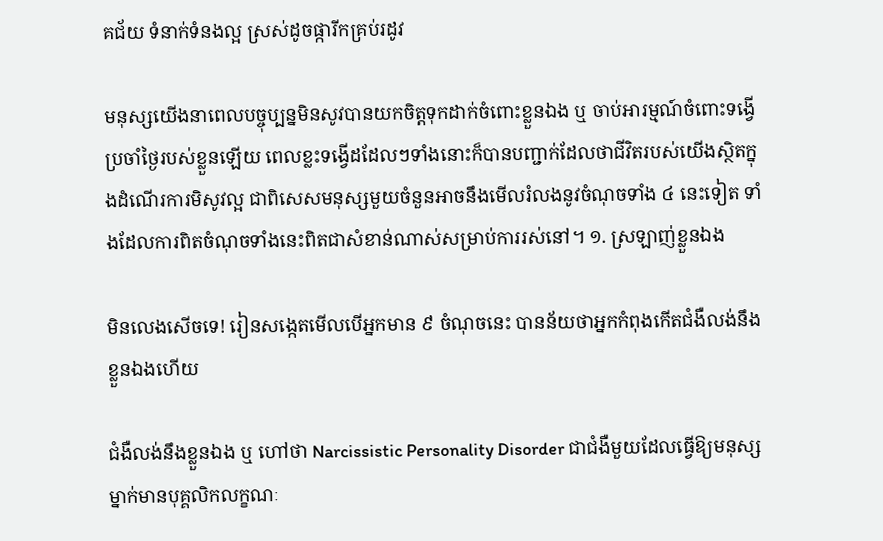គជ័យ ទំនាក់ទំនងល្អ ស្រស់ដូចផ្ការីកគ្រប់រដូវ

មនុស្សយើងនាពេលបច្ចុប្បន្នមិនសូវបានយកចិត្តទុកដាក់ចំពោះខ្លួនឯង ឬ ចាប់អារម្មណ៍ចំពោះទង្វើប្រចាំថ្ងៃរបស់ខ្លួនឡើយ ពេលខ្លះទង្វើដដែលៗទាំងនោះក៏បានបញ្ជាក់ដែលថាជីវិតរបស់យើងស្ថិតក្នុងដំណើរការមិសូវល្អ ជាពិសេសមនុស្សមួយចំនួនអាចនឹងមើលរំលងនូវចំណុចទាំង ៤ នេះទៀត ទាំងដែលការពិតចំណុចទាំងនេះពិតជាសំខាន់ណាស់សម្រាប់ការរស់នៅ។ ១. ស្រឡាញ់ខ្លួនឯង

មិនលេងសើចទេ! រៀនសង្កេតមើលបើអ្នកមាន ៩ ចំណុចនេះ បានន័យថាអ្នកកំពុងកើតជំងឺលង់នឹងខ្លួនឯងហើយ

ជំងឺលង់នឹងខ្លួនឯង ឬ ហៅថា Narcissistic Personality Disorder ជាជំងឺមួយដែលធ្វើឱ្យមនុស្សម្នាក់មានបុគ្គលិកលក្ខណៈ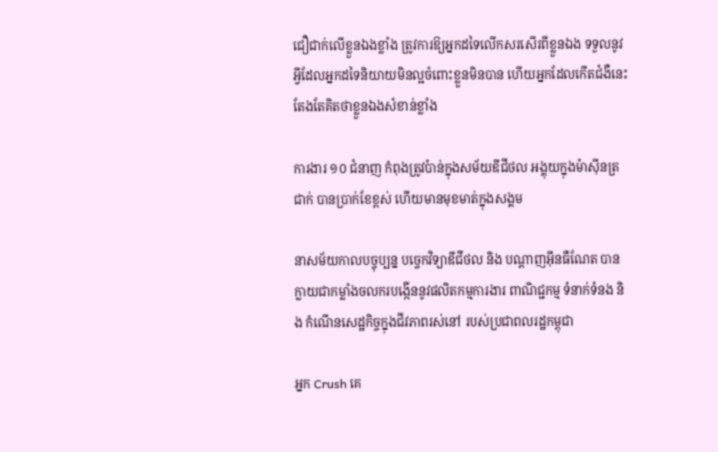ជឿជាក់លើខ្លួនឯងខ្លាំង ត្រូវការឱ្យអ្នកដទៃលើកសរសើរពីខ្លួនឯង ទទួលនូវអ្វីដែលអ្នកដទៃនិយាយមិនល្អចំពោះខ្លួនមិនបាន ហើយអ្នកដែលកើតជំងឺនេះតែងតែគិតថាខ្លួនឯងសំខាន់ខ្លាំង

ការងារ ១០ ជំនាញ កំពុងត្រូវប៉ាន់ក្នុងសម័យឌីជីថល អង្គុយក្នុងម៉ាស៊ីនត្រជាក់ បានប្រាក់ខែខ្ពស់ ហើយមានមុខមាត់ក្នុងសង្គម

នាសម័យកាលបច្ចុប្បន្ន បច្ចេកវិទ្យាឌីជីថល និង បណ្តាញអ៊ីនធឺណែត បានក្លាយជាកម្លាំងចលករបង្កើននូវផលិតកម្មការងារ ពាណិជ្ជកម្ម ទំនាក់ទំនង និង កំណើនសេដ្ឋកិច្ចក្នុងជីវភាពរស់នៅ របស់ប្រជាពលរដ្ឋកម្ពុជា

អ្នក Crush គេ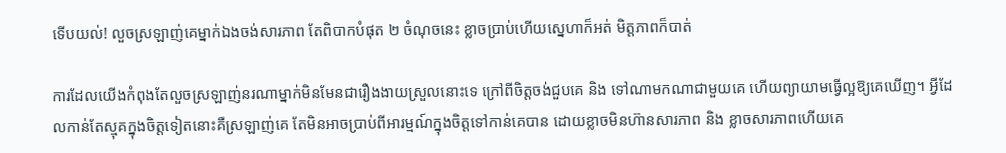ទើបយល់! លួចស្រឡាញ់គេម្នាក់ឯងចង់សារភាព តែពិបាកបំផុត ២ ចំណុចនេះ ខ្លាចប្រាប់ហើយស្នេហាក៏អត់ មិត្តភាពក៏បាត់

ការដែលយើងកំពុងតែលួចស្រឡាញ់នរណាម្នាក់មិនមែនជារឿងងាយស្រួលនោះទេ ក្រៅពីចិត្តចង់ជួបគេ និង ទៅណាមកណាជាមួយគេ ហើយព្យាយាមធ្វើល្អឱ្យគេឃើញ។ អ្វីដែលកាន់តែស្មុគក្នុងចិត្តទៀតនោះគឺស្រឡាញ់គេ តែមិនអាចប្រាប់ពីអារម្មណ៍ក្នុងចិត្តទៅកាន់គេបាន ដោយខ្លាចមិនហ៊ានសារភាព និង ខ្លាចសារភាពហើយគេ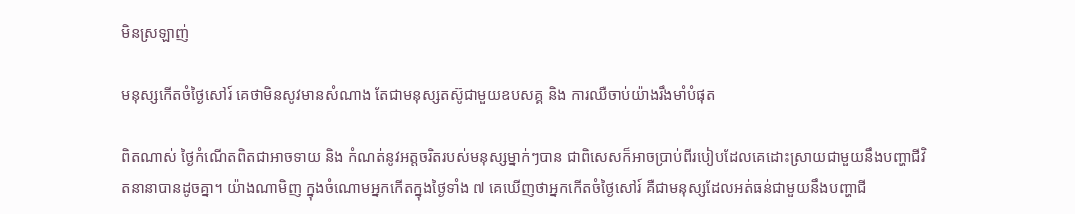មិនស្រឡាញ់

មនុស្សកើតចំថ្ងៃសៅរ៍ គេថាមិនសូវមានសំណាង តែជាមនុស្សតស៊ូជាមួយឧបសគ្គ និង ការឈឺចាប់យ៉ាងរឹងមាំបំផុត

ពិតណាស់ ថ្ងៃកំណើតពិតជាអាចទាយ និង កំណត់នូវអត្តចរិតរបស់មនុស្សម្នាក់ៗបាន ជាពិសេសក៏អាចប្រាប់ពីរបៀបដែលគេដោះស្រាយជាមួយនឹងបញ្ហាជីវិតនានាបានដូចគ្នា។ យ៉ាងណាមិញ ក្នុងចំណោមអ្នកកើតក្នុងថ្ងៃទាំង ៧ គេឃើញថាអ្នកកើតចំថ្ងៃសៅរ៍ គឺជាមនុស្សដែលអត់ធន់ជាមួយនឹងបញ្ហាជី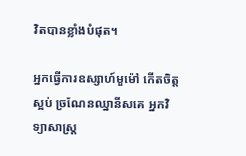វិតបានខ្លាំងបំផុត។

អ្នកធ្វើការឧស្សាហ៍មួម៉ៅ កើតចិត្តស្អប់ ច្រណែនឈ្នានីសគេ អ្នកវិទ្យាសាស្ត្រ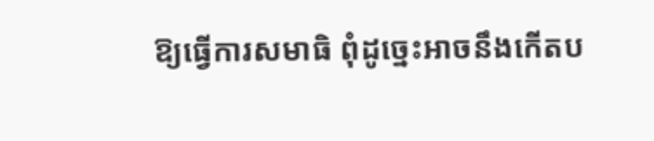ឱ្យធ្វើការសមាធិ ពុំដូច្នេះអាចនឹងកើតប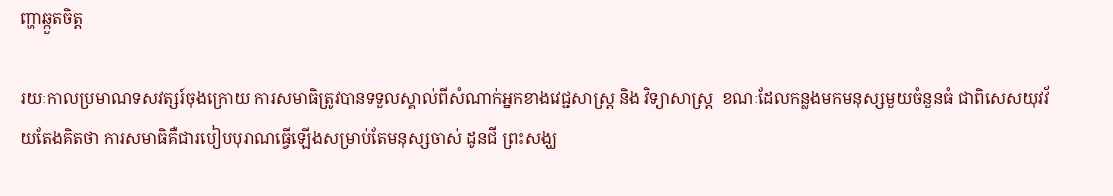ញ្ហាឆ្កួតចិត្ត

រយៈកាលប្រមាណទសវត្សរ៍ចុងក្រោយ ការសមាធិត្រូវបានទទួលស្គាល់ពីសំណាក់អ្នកខាងវេជ្ជសាស្ត្រ និង វិទ្យាសាស្ត្រ  ខណៈដែលកន្លងមកមនុស្សមួយចំនួនធំ ជាពិសេសយុវវ័យតែងគិតថា ការសមាធិគឺជារបៀបបុរាណធ្វើឡើងសម្រាប់តែមនុស្សចាស់ ដូនជី ព្រះសង្ឃ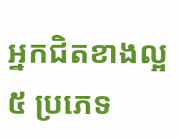អ្នកជិតខាងល្អ ៥ ប្រភេទ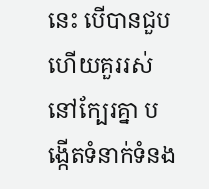នេះ បើបានជួបហើយគួររស់នៅក្បែរគ្នា បង្កើតទំនាក់ទំនង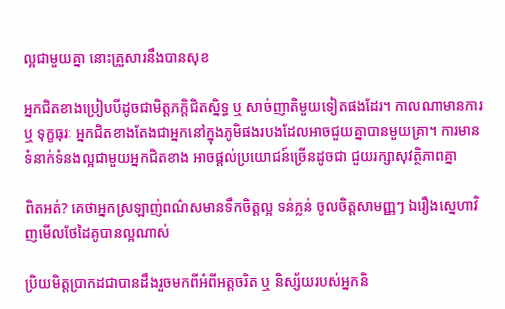ល្អជាមួយគ្នា នោះគ្រួសារនឹងបានសុខ

អ្នកជិតខាងប្រៀបបីដូចជាមិត្តភក្តិជិតស្និទ្ធ ឬ សាច់ញាតិមួយទៀតផងដែរ។ កាលណាមានការ ឬ ទុក្ខធុរៈ អ្នកជិតខាងតែងជាអ្នកនៅក្នុងភូមិផងរបងដែលអាចជួយគ្នាបានមួយគ្រា។ ការមានទំនាក់ទំនងល្អជាមួយអ្នកជិតខាង អាចផ្តល់ប្រយោជន៍ច្រើនដូចជា ជួយរក្សាសុវត្ថិភាពគ្នា

ពិតអត់? គេថាអ្នកស្រឡាញ់ពណ៌សមានទឹកចិត្តល្អ ទន់ភ្លន់ ចូលចិត្តសាមញ្ញៗ ឯរឿងស្នេហាវិញមើលថែដៃគូបានល្អណាស់

ប្រិយមិត្តប្រាកដជាបានដឹងរួចមកពីអំពីអត្តចរិត ឬ និស្ស័យរបស់អ្នកនិ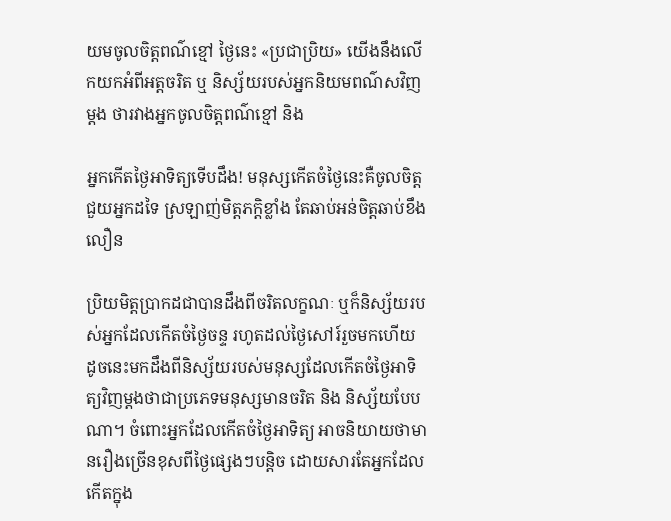យមចូលចិត្តពណ៌ខ្មៅ ថ្ងៃនេះ «ប្រជាប្រិយ» យើងនឹងលើកយកអំពីអត្តចរិត ឬ និស្ស័យរបស់អ្នកនិយមពណ៌សវិញម្ដង ថារវាងអ្នកចូលចិត្តពណ៌ខ្មៅ និង

អ្នកកើតថ្ងៃអាទិត្យទើបដឹង! មនុស្សកើតចំថ្ងៃនេះគឺចូលចិត្តជួយអ្នកដទៃ ស្រឡាញ់មិត្តភក្តិខ្លាំង តែឆាប់អន់ចិត្តឆាប់ខឹងលឿន

ប្រិយមិត្តប្រាកដជាបានដឹងពីចរិតលក្ខណៈ ឬក៏និស្ស័យរបស់អ្នកដែលកើតចំថ្ងៃចន្ទ រហូតដល់ថ្ងៃសៅរ៍រួចមកហើយ ដូចនេះមកដឹងពីនិស្ស័យរបស់មនុស្សដែលកើតចំថ្ងៃអាទិត្យវិញម្ដងថាជាប្រភេទមនុស្សមានចរិត និង និស្ស័យបែបណា។ ចំពោះអ្នកដែលកើតចំថ្ងៃអាទិត្យ អាចនិយាយថាមានរឿងច្រើនខុសពីថ្ងៃផ្សេងៗបន្តិច ដោយសារតែអ្នកដែលកើតក្នុង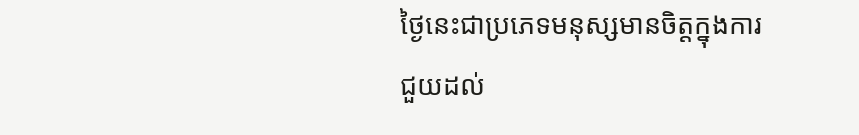ថ្ងៃនេះជាប្រភេទមនុស្សមានចិត្តក្នុងការជួយដល់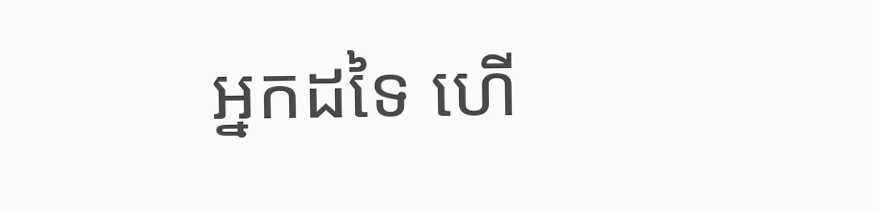អ្នកដទៃ ហើ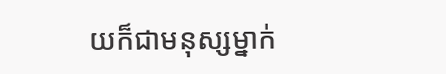យក៏ជាមនុស្សម្នាក់